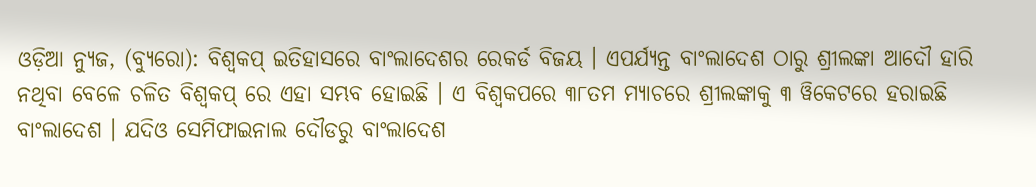ଓଡ଼ିଆ ନ୍ୟୁଜ, (ବ୍ୟୁରୋ): ବିଶ୍ୱକପ୍ ଇତିହାସରେ ବାଂଲାଦେଶର ରେକର୍ଡ ବିଜୟ । ଏପର୍ଯ୍ୟନ୍ତ ବାଂଲାଦେଶ ଠାରୁ ଶ୍ରୀଲଙ୍କା ଆଦୌ ହାରି ନଥିବା ବେଳେ ଚଳିତ ବିଶ୍ୱକପ୍ ରେ ଏହା ସମ୍ଭବ ହୋଇଛି । ଏ ବିଶ୍ୱକପରେ ୩୮ତମ ମ୍ୟାଚରେ ଶ୍ରୀଲଙ୍କାକୁ ୩ ୱିକେଟରେ ହରାଇଛି ବାଂଲାଦେଶ । ଯଦିଓ ସେମିଫାଇନାଲ ଦୌଡରୁ ବାଂଲାଦେଶ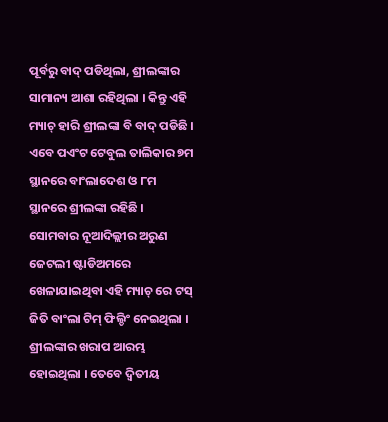ପୂର୍ବରୁ ବାଦ୍ ପଡିଥିଲା, ଶ୍ରୀଲଙ୍କାର ସାମାନ୍ୟ ଆଶା ରହିଥିଲା । କିନ୍ତୁ ଏହି ମ୍ୟାଚ୍ ହାରି ଶ୍ରୀଲଙ୍କା ବି ବାଦ୍ ପଡିଛି । ଏବେ ପଏଂଟ ଟେବୁଲ ତାଲିକାର ୭ମ ସ୍ଥାନରେ ବାଂଲାଦେଶ ଓ ୮ମ ସ୍ଥାନରେ ଶ୍ରୀଲଙ୍କା ରହିଛି ।
ସୋମବାର ନୂଆଦିଲ୍ଲୀର ଅରୁଣ ଜେଟଲୀ ଷ୍ଟାଡିଅମରେ ଖେଳାଯାଇଥିବା ଏହି ମ୍ୟାଚ୍ ରେ ଟସ୍ ଜିତି ବାଂଲା ଟିମ୍ ଫିଲ୍ଡିଂ ନେଇଥିଲା । ଶ୍ରୀଲଙ୍କାର ଖରାପ ଆରମ୍ଭ ହୋଇଥିଲା । ତେବେ ଦ୍ୱିତୀୟ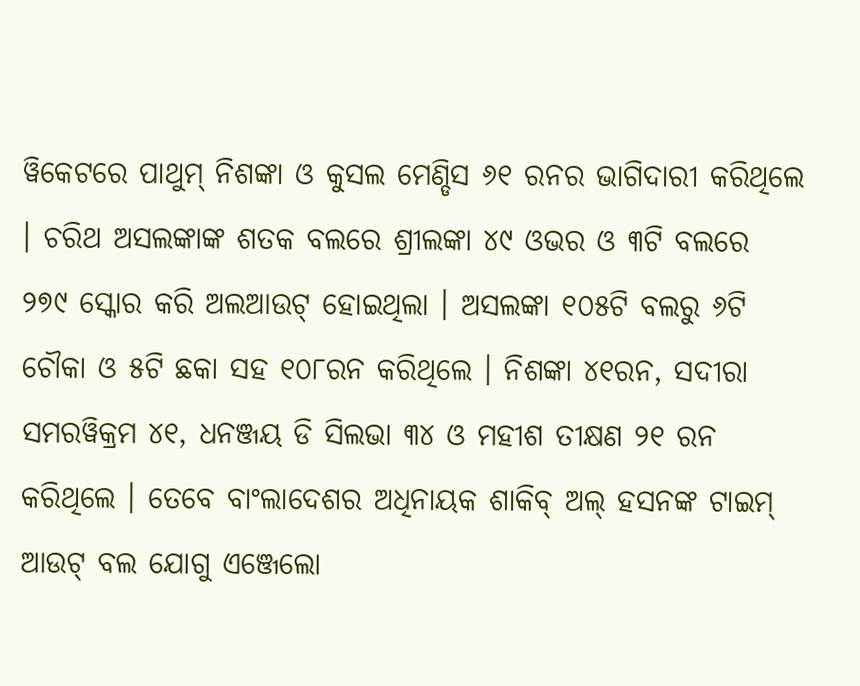ୱିକେଟରେ ପାଥୁମ୍ ନିଶଙ୍କା ଓ କୁସଲ ମେଣ୍ଡିସ ୬୧ ରନର ଭାଗିଦାରୀ କରିଥିଲେ । ଚରିଥ ଅସଲଙ୍କାଙ୍କ ଶତକ ବଲରେ ଶ୍ରୀଲଙ୍କା ୪୯ ଓଭର ଓ ୩ଟି ବଲରେ ୨୭୯ ସ୍କୋର କରି ଅଲଆଉଟ୍ ହୋଇଥିଲା । ଅସଲଙ୍କା ୧୦୫ଟି ବଲରୁ ୬ଟି ଚୌକା ଓ ୫ଟି ଛକା ସହ ୧୦୮ରନ କରିଥିଲେ । ନିଶଙ୍କା ୪୧ରନ, ସଦୀରା ସମରୱିକ୍ରମ ୪୧, ଧନଞ୍ଜୟ ଡି ସିଲଭା ୩୪ ଓ ମହୀଶ ତୀକ୍ଷଣ ୨୧ ରନ କରିଥିଲେ । ତେବେ ବାଂଲାଦେଶର ଅଧିନାୟକ ଶାକିବ୍ ଅଲ୍ ହସନଙ୍କ ଟାଇମ୍ ଆଉଟ୍ ବଲ ଯୋଗୁ ଏଞ୍ଜେଲୋ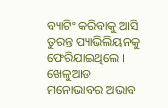ବ୍ୟାଟିଂ କରିବାକୁ ଆସି ତୁରନ୍ତ ପ୍ୟାଭିଲିୟନକୁ ଫେରିଯାଇଥିଲେ । ଖେଳୁଆଡ ମନୋଭାବର ଅଭାବ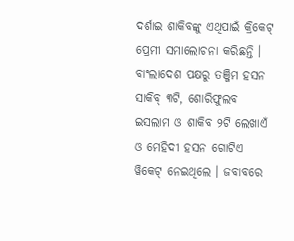ଦର୍ଶାଇ ଶାକିବଙ୍କୁ ଏଥିପାଇଁ କ୍ରିକେଟ୍ ପ୍ରେମୀ ସମାଲୋଚନା କରିଛନ୍ତି ।
ବାଂଲାଦେଶ ପକ୍ଷରୁ ତଞ୍ଜିମ ହସନ ସାକିବ୍ ୩ଟି, ଶୋରିଫୁଲବ ଇସଲାମ ଓ ଶାକିବ ୨ଟି ଲେଖାଏଁ ଓ ମେହିଦୀ ହସନ ଗୋଟିଏ ୱିକେଟ୍ ନେଇଥିଲେ । ଜବାବରେ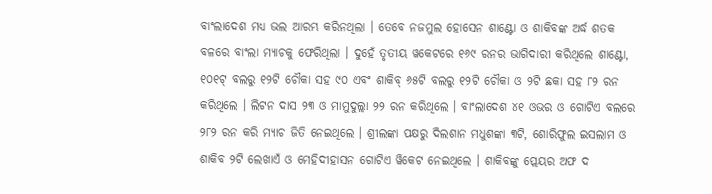ବାଂଲାଦେଶ ମଧ୍ୟ ଭଲ ଆରମ୍ଭ କରିନଥିଲା । ତେବେ ନଜମୁଲ ହୋସେନ ଶାଣ୍ଟୋ ଓ ଶାକିବଙ୍କ ଅର୍ଦ୍ଧ ଶତକ ବଳରେ ବାଂଲା ମ୍ୟାଚକୁ ଫେରିଥିଲା । ଦୁହେଁ ତୃତୀୟ ୱକେଟରେ ୧୬୯ ରନର ଭାଗିଦାରୀ କରିଥିଲେ ଶାଣ୍ଟୋ, ୧୦୧ଟ୍ ବଲରୁ ୧୨ଟି ଚୌକା ସହ ୯୦ ଏବଂ ଶାକିବ୍ ୬୫ଟି ବଲରୁ ୧୨ଟି ଚୌକା ଓ ୨ଟି ଛକା ସହ ୮୨ ରନ କରିଥିଲେ । ଲିଟନ ଦାସ ୨୩ ଓ ମାମୁଦୁଲ୍ଲା ୨୨ ରନ କରିଥିଲେ । ବାଂଲାଦେଶ ୪୧ ଓଭର ଓ ଗୋଟିଏ ବଲରେ ୨୮୨ ରନ କରି ମ୍ୟାଚ ଜିତି ନେଇଥିଲେ । ଶ୍ରୀଲଙ୍କା ପକ୍ଷରୁ ଦିଲଶାନ ମଧୁଶଙ୍କା ୩ଟି, ଶୋରିଫୁଲ ଇସଲାମ ଓ ଶାକିବ ୨ଟି ଲେଖାଏଁ ଓ ମେହିଦୀହାସନ ଗୋଟିଏ ୱିକେଟ ନେଇଥିଲେ । ଶାକିବଙ୍କୁ ପ୍ଲେୟର ଅଫ ଦ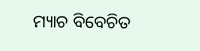ମ୍ୟାଚ ବିବେଚିତ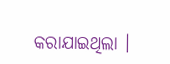କରାଯାଇଥିଲା ।